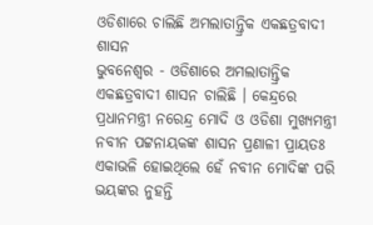ଓଡିଶାରେ ଚାଲିଛି ଅମଲାତାନ୍ତ୍ରିକ ଏକଛତ୍ରବାଦୀ ଶାସନ
ଭୁବନେଶ୍ୱର - ଓଡିଶାରେ ଅମଲାତାନ୍ତ୍ରିକ ଏକଛତ୍ରବାଦୀ ଶାସନ ଚାଲିଛି । କେନ୍ଦ୍ରରେ ପ୍ରଧାନମନ୍ତ୍ରୀ ନରେନ୍ଦ୍ର ମୋଦି ଓ ଓଡିଶା ମୁଖ୍ୟମନ୍ତ୍ରୀ ନବୀନ ପଟ୍ଟନାୟକଙ୍କ ଶାସନ ପ୍ରଣାଳୀ ପ୍ରାୟତଃ ଏକାଭଳି ହୋଇଥିଲେ ହେଁ ନବୀନ ମୋଦିଙ୍କ ପରି ଭୟଙ୍କର ନୁହନ୍ତି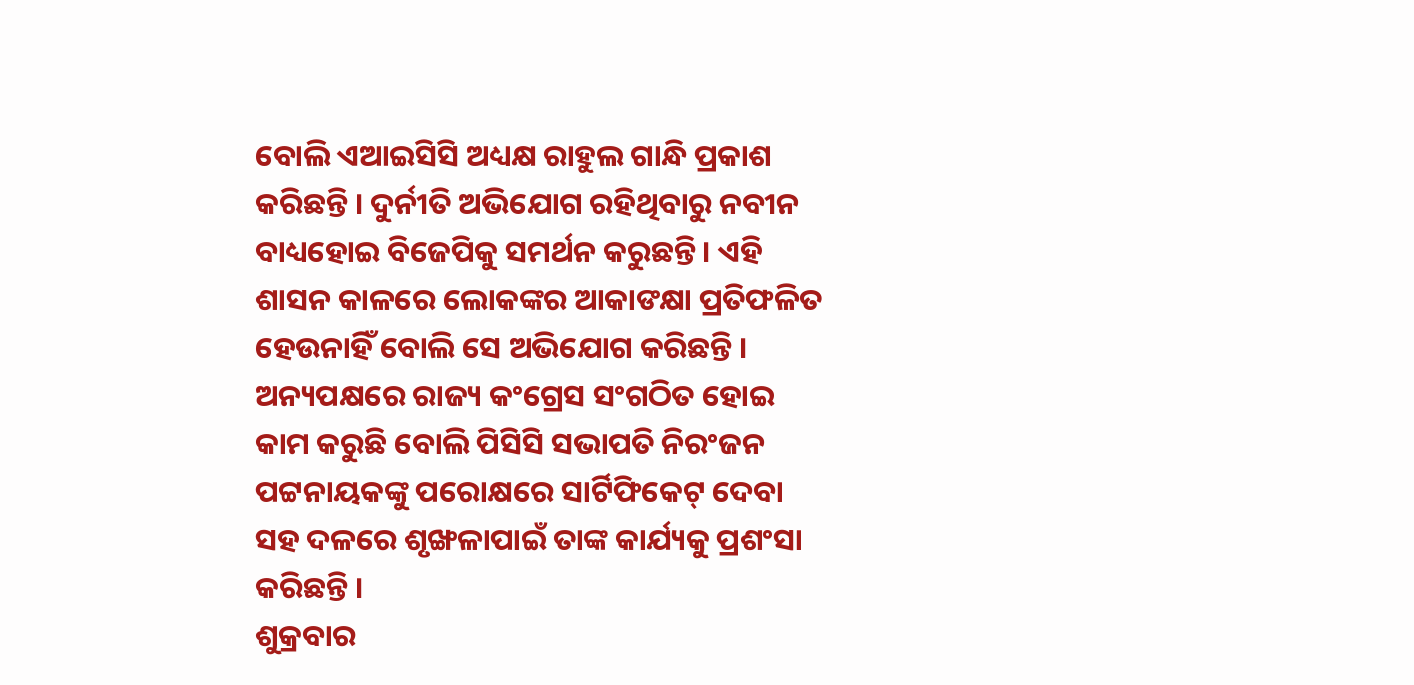ବୋଲି ଏଆଇସିସି ଅଧ୍ୟକ୍ଷ ରାହୁଲ ଗାନ୍ଧି ପ୍ରକାଶ କରିଛନ୍ତି । ଦୁର୍ନୀତି ଅଭିଯୋଗ ରହିଥିବାରୁ ନବୀନ ବାଧ୍ୟହୋଇ ବିଜେପିକୁ ସମର୍ଥନ କରୁଛନ୍ତି । ଏହି ଶାସନ କାଳରେ ଲୋକଙ୍କର ଆକାଙକ୍ଷା ପ୍ରତିଫଳିତ ହେଉନାହିଁ ବୋଲି ସେ ଅଭିଯୋଗ କରିଛନ୍ତି । ଅନ୍ୟପକ୍ଷରେ ରାଜ୍ୟ କଂଗ୍ରେସ ସଂଗଠିତ ହୋଇ କାମ କରୁଛି ବୋଲି ପିସିସି ସଭାପତି ନିରଂଜନ ପଟ୍ଟନାୟକଙ୍କୁ ପରୋକ୍ଷରେ ସାର୍ଟିଫିକେଟ୍ ଦେବା ସହ ଦଳରେ ଶୃଙ୍ଖଳାପାଇଁ ତାଙ୍କ କାର୍ଯ୍ୟକୁ ପ୍ରଶଂସା କରିଛନ୍ତି ।
ଶୁକ୍ରବାର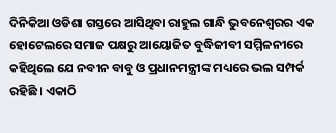ଦିନିକିଆ ଓଡିଶା ଗସ୍ତରେ ଆସିଥିବା ରାହୁଲ ଗାନ୍ଧି ଭୁବନେଶ୍ୱରର ଏକ ହୋଟେଲରେ ସମାଜ ପକ୍ଷରୁ ଆୟୋଜିତ ବୁଦ୍ଧିଜୀବୀ ସମ୍ମିଳନୀରେ କହିଥିଲେ ଯେ ନବୀନ ବାବୁ ଓ ପ୍ରଧାନମନ୍ତ୍ରୀଙ୍କ ମଧ୍ୟରେ ଭଲ ସମ୍ପର୍କ ରହିଛି । ଏକାଠି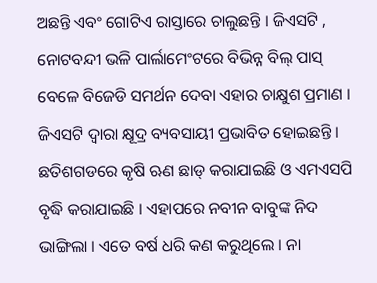ଅଛନ୍ତି ଏବଂ ଗୋଟିଏ ରାସ୍ତାରେ ଚାଲୁଛନ୍ତି । ଜିଏସଟି , ନୋଟବନ୍ଦୀ ଭଳି ପାର୍ଲାମେଂଟରେ ବିଭିନ୍ନ ବିଲ୍ ପାସ୍ ବେଳେ ବିଜେଡି ସମର୍ଥନ ଦେବା ଏହାର ଚାକ୍ଷୁଶ ପ୍ରମାଣ । ଜିଏସଟି ଦ୍ୱାରା କ୍ଷୂଦ୍ର ବ୍ୟବସାୟୀ ପ୍ରଭାବିତ ହୋଇଛନ୍ତି । ଛତିଶଗଡରେ କୃଷି ଋଣ ଛାଡ୍ କରାଯାଇଛି ଓ ଏମଏସପି ବୃଦ୍ଧି କରାଯାଇଛି । ଏହାପରେ ନବୀନ ବାବୁଙ୍କ ନିଦ ଭାଙ୍ଗିଲା । ଏତେ ବର୍ଷ ଧରି କଣ କରୁଥିଲେ । ନା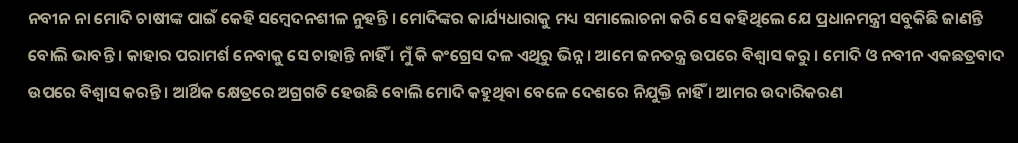ନବୀନ ନା ମୋଦି ଚାଷୀଙ୍କ ପାଇଁ କେହି ସମ୍ବେଦନଶୀଳ ନୁହନ୍ତି । ମୋଦିଙ୍କର କାର୍ଯ୍ୟଧାରାକୁ ମଧ୍ୟ ସମାଲୋଚନା କରି ସେ କହିଥିଲେ ଯେ ପ୍ରଧାନମନ୍ତ୍ରୀ ସବୁକିଛି ଜାଣନ୍ତି ବୋଲି ଭାବନ୍ତି । କାହାର ପରାମର୍ଶ ନେବାକୁ ସେ ଚାହାନ୍ତି ନାହିଁ । ମୁଁ କି କଂଗ୍ରେସ ଦଳ ଏଥିରୁ ଭିନ୍ନ । ଆମେ ଜନତନ୍ତ୍ର ଉପରେ ବିଶ୍ୱାସ କରୁ । ମୋଦି ଓ ନବୀନ ଏକଛତ୍ରବାଦ ଉପରେ ବିଶ୍ୱାସ କରନ୍ତି । ଆର୍ଥିକ କ୍ଷେତ୍ରରେ ଅଗ୍ରଗତି ହେଉଛି ବୋଲି ମୋଦି କହୁଥିବା ବେଳେ ଦେଶରେ ନିଯୁକ୍ତି ନାହିଁ । ଆମର ଉଦାରିକରଣ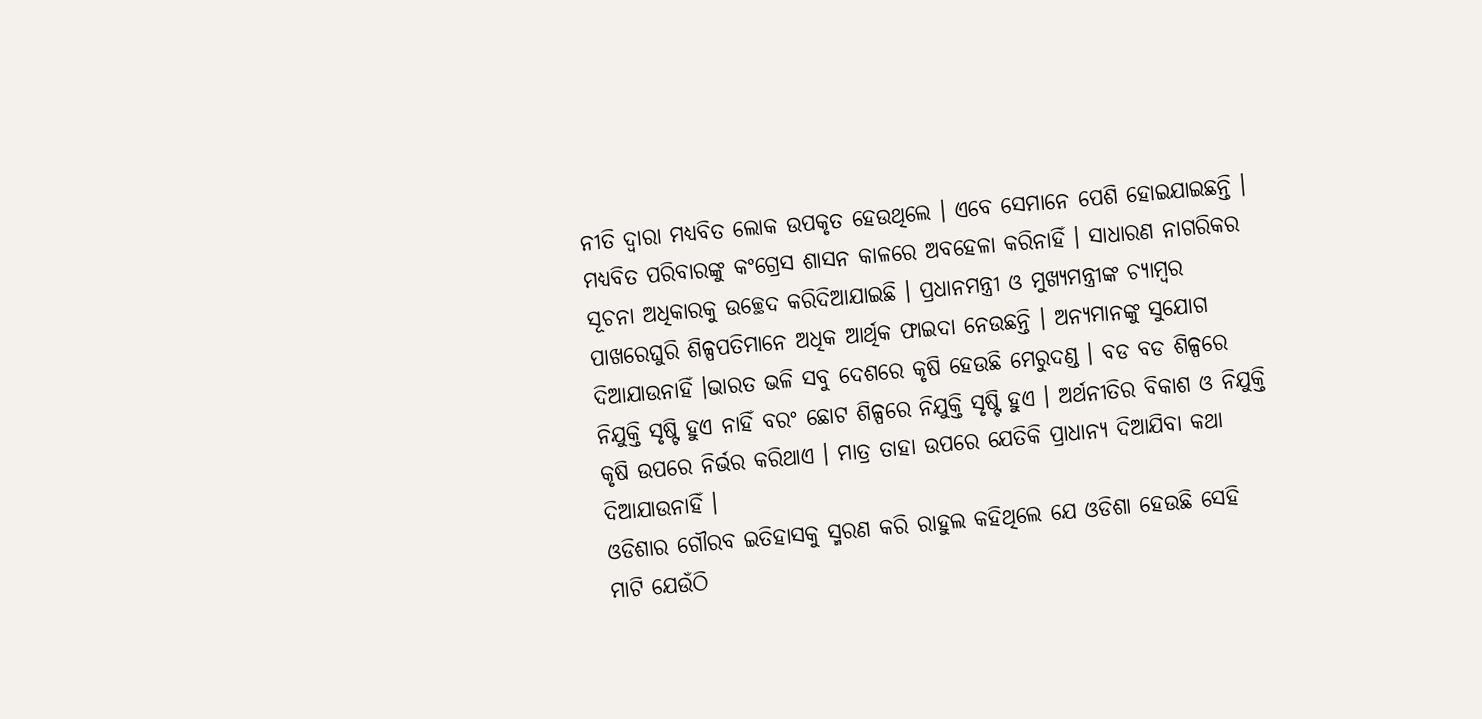ନୀତି ଦ୍ୱାରା ମଧ୍ୟବିତ ଲୋକ ଉପକୃତ ହେଉଥିଲେ । ଏବେ ସେମାନେ ପେଶି ହୋଇଯାଇଛନ୍ତି । ମଧ୍ୟବିତ ପରିବାରଙ୍କୁ କଂଗ୍ରେସ ଶାସନ କାଳରେ ଅବହେଳା କରିନାହିଁ । ସାଧାରଣ ନାଗରିକର ସୂଚନା ଅଧିକାରକୁ ଉଚ୍ଛେଦ କରିଦିଆଯାଇଛି । ପ୍ରଧାନମନ୍ତ୍ରୀ ଓ ମୁଖ୍ୟମନ୍ତ୍ରୀଙ୍କ ଚ୍ୟାମ୍ବର ପାଖରେଘୁରି ଶିଳ୍ପପତିମାନେ ଅଧିକ ଆର୍ଥିକ ଫାଇଦା ନେଉଛନ୍ତି । ଅନ୍ୟମାନଙ୍କୁ ସୁଯୋଗ ଦିଆଯାଉନାହିଁ ।ଭାରତ ଭଳି ସବୁ ଦେଶରେ କୃଷି ହେଉଛି ମେରୁଦଣ୍ଡ । ବଡ ବଡ ଶିଳ୍ପରେ ନିଯୁକ୍ତି ସୃଷ୍ଟି ହୁଏ ନାହିଁ ବରଂ ଛୋଟ ଶିଳ୍ପରେ ନିଯୁକ୍ତି ସୃଷ୍ଟି ହୁଏ । ଅର୍ଥନୀତିର ବିକାଶ ଓ ନିଯୁକ୍ତି କୃଷି ଉପରେ ନିର୍ଭର କରିଥାଏ । ମାତ୍ର ତାହା ଉପରେ ଯେତିକି ପ୍ରାଧାନ୍ୟ ଦିଆଯିବା କଥା ଦିଆଯାଉନାହିଁ ।
ଓଡିଶାର ଗୌରବ ଇତିହାସକୁ ସ୍ମରଣ କରି ରାହୁଲ କହିଥିଲେ ଯେ ଓଡିଶା ହେଉଛି ସେହି ମାଟି ଯେଉଁଠି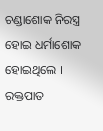ଚଣ୍ଡାଶୋକ ନିରସ୍ତ୍ର ହୋଇ ଧର୍ମାଶୋକ ହୋଇଥିଲେ । ରକ୍ତପାତ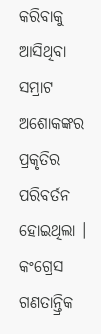କରିବାକୁ ଆସିଥିବା ସମ୍ରାଟ ଅଶୋକଙ୍କର ପ୍ରକୃତିର ପରିବର୍ତନ ହୋଇଥିଲା । କଂଗ୍ରେସ ଗଣତାନ୍ତ୍ରିକ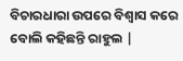ବିଚାରଧାରା ଉପରେ ବିଶ୍ୱାସ କରେ ବୋଲି କହିଛନ୍ତି ରାହୁଲ |